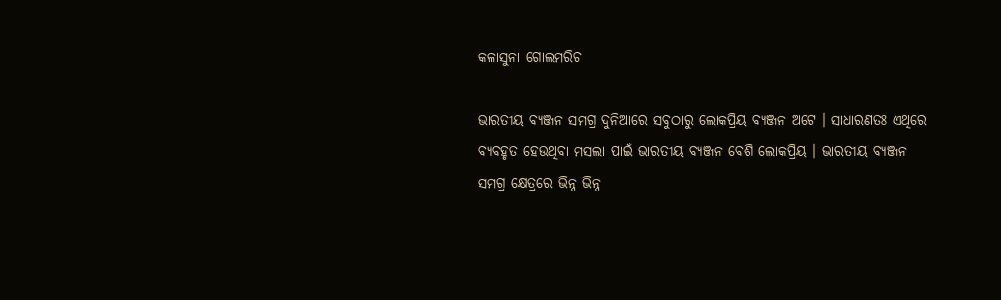କଳାସୁନା ଗୋଲମରିଚ

ଭାରତୀୟ ବ୍ୟଞ୍ଜନ ସମଗ୍ର ଦୁନିଆରେ ସବୁଠାରୁ ଲୋକପ୍ରିୟ ବ୍ୟଞ୍ଜନ ଅଟେ । ସାଧାରଣତଃ ଏଥିରେ ବ୍ୟବହୃତ ହେଉଥିବା ମସଲା ପାଇଁ ଭାରତୀୟ ବ୍ୟଞ୍ଜନ ବେଶି ଲୋକପ୍ରିୟ । ଭାରତୀୟ ବ୍ୟଞ୍ଜନ ସମଗ୍ର କ୍ଷେତ୍ରରେ ଭିନ୍ନ ଭିନ୍ନ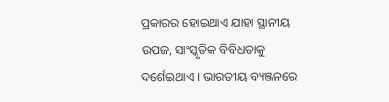ପ୍ରକାରର ହୋଇଥାଏ ଯାହା ସ୍ଥାନୀୟ ଉପଜ, ସାଂସ୍କୃତିକ ବିବିଧତାକୁ ଦର୍ଶେଇଥାଏ । ଭାରତୀୟ ବ୍ୟଞ୍ଜନରେ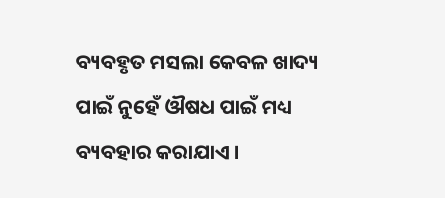ବ୍ୟବହୃତ ମସଲା କେବଳ ଖାଦ୍ୟ ପାଇଁ ନୁହେଁ ଔଷଧ ପାଇଁ ମଧ୍ୟ ବ୍ୟବହାର କରାଯାଏ ।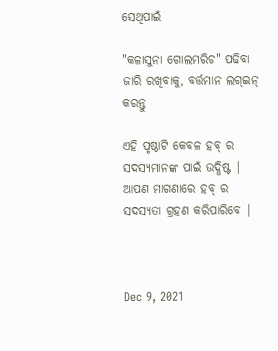ସେଥିପାଇଁ

"କଳାସୁନା ଗୋଲମରିଚ" ପଢିବା ଜାରି ରଖିବାକୁ, ବର୍ତ୍ତମାନ ଲଗ୍ଇନ୍ କରନ୍ତୁ

ଏହି ପୃଷ୍ଠାଟି କେବଳ ହବ୍ ର ସଦସ୍ୟମାନଙ୍କ ପାଇଁ ଉଦ୍ଧିଷ୍ଟ | ଆପଣ ମାଗଣାରେ ହବ୍ ର ସଦସ୍ୟତା ଗ୍ରହଣ କରିପାରିବେ |



Dec 9, 2021